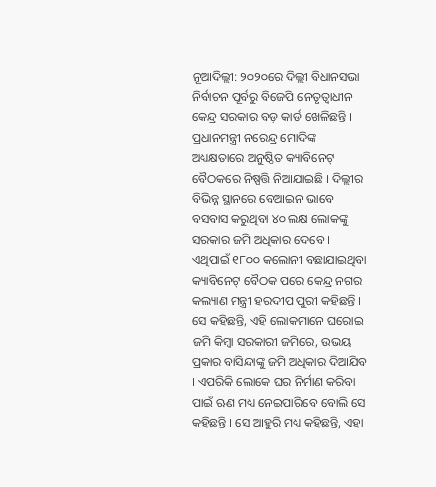ନୂଆଦିଲ୍ଲୀ: ୨୦୨୦ରେ ଦିଲ୍ଲୀ ବିଧାନସଭା ନିର୍ବାଚନ ପୂର୍ବରୁ ବିଜେପି ନେତୃତ୍ୱାଧୀନ କେନ୍ଦ୍ର ସରକାର ବଡ଼ କାର୍ଡ ଖେଳିଛନ୍ତି । ପ୍ରଧାନମନ୍ତ୍ରୀ ନରେନ୍ଦ୍ର ମୋଦିଙ୍କ ଅଧ୍ୟକ୍ଷତାରେ ଅନୁଷ୍ଠିତ କ୍ୟାବିନେଟ୍ ବୈଠକରେ ନିଷ୍ପତ୍ତି ନିଆଯାଇଛି । ଦିଲ୍ଲୀର ବିଭିନ୍ନ ସ୍ଥାନରେ ବେଆଇନ ଭାବେ ବସବାସ କରୁଥିବା ୪୦ ଲକ୍ଷ ଲୋକଙ୍କୁ ସରକାର ଜମି ଅଧିକାର ଦେବେ । ଏଥିପାଇଁ ୧୮୦୦ କଲୋନୀ ବଛାଯାଇଥିବା କ୍ୟାବିନେଟ୍ ବୈଠକ ପରେ କେନ୍ଦ୍ର ନଗର କଲ୍ୟାଣ ମନ୍ତ୍ରୀ ହରଦୀପ ପୁରୀ କହିଛନ୍ତି । ସେ କହିଛନ୍ତି, ଏହି ଲୋକମାନେ ଘରୋଇ ଜମି କିମ୍ବା ସରକାରୀ ଜମିରେ, ଉଭୟ ପ୍ରକାର ବାସିନ୍ଦାଙ୍କୁ ଜମି ଅଧିକାର ଦିଆଯିବ । ଏପରିକି ଲୋକେ ଘର ନିର୍ମାଣ କରିବା ପାଇଁ ଋଣ ମଧ୍ୟ ନେଇପାରିବେ ବୋଲି ସେ କହିଛନ୍ତି । ସେ ଆହୁରି ମଧ୍ୟ କହିଛନ୍ତି, ଏହା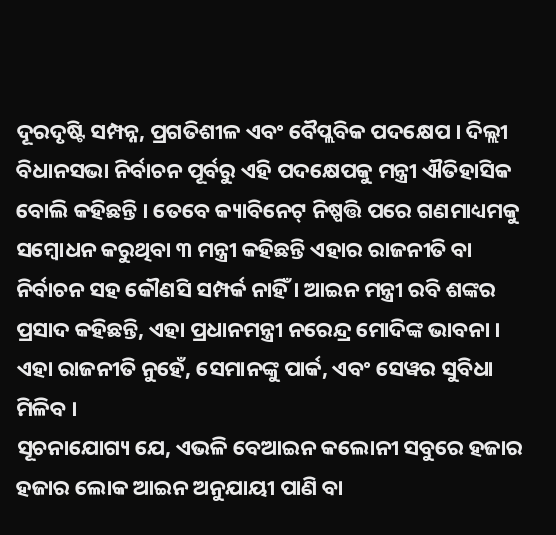ଦୂରଦୃଷ୍ଟି ସମ୍ପନ୍ନ, ପ୍ରଗତିଶୀଳ ଏବଂ ବୈପ୍ଲବିକ ପଦକ୍ଷେପ । ଦିଲ୍ଲୀ ବିଧାନସଭା ନିର୍ବାଚନ ପୂର୍ବରୁ ଏହି ପଦକ୍ଷେପକୁ ମନ୍ତ୍ରୀ ଐତିହାସିକ ବୋଲି କହିଛନ୍ତି । ତେବେ କ୍ୟାବିନେଟ୍ ନିଷ୍ପତ୍ତି ପରେ ଗଣମାଧ୍ୟମକୁ ସମ୍ବୋଧନ କରୁଥିବା ୩ ମନ୍ତ୍ରୀ କହିଛନ୍ତି ଏହାର ରାଜନୀତି ବା ନିର୍ବାଚନ ସହ କୌଣସି ସମ୍ପର୍କ ନାହିଁ । ଆଇନ ମନ୍ତ୍ରୀ ରବି ଶଙ୍କର ପ୍ରସାଦ କହିଛନ୍ତି, ଏହା ପ୍ରଧାନମନ୍ତ୍ରୀ ନରେନ୍ଦ୍ର ମୋଦିଙ୍କ ଭାବନା । ଏହା ରାଜନୀତି ନୁହେଁ, ସେମାନଙ୍କୁ ପାର୍କ, ଏବଂ ସେୱର ସୁବିଧା ମିଳିବ ।
ସୂଚନାଯୋଗ୍ୟ ଯେ, ଏଭଳି ବେଆଇନ କଲୋନୀ ସବୁରେ ହଜାର ହଜାର ଲୋକ ଆଇନ ଅନୁଯାୟୀ ପାଣି ବା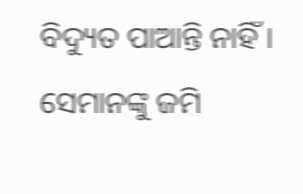ବିଦ୍ୟୁତ ପାଆନ୍ତି ନାହିଁ । ସେମାନଙ୍କୁ ଜମି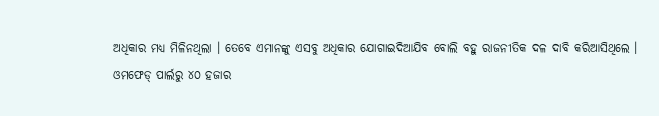ଅଧିକାର ମଧ୍ୟ ମିଳିନଥିଲା । ତେବେ ଏମାନଙ୍କୁ ଏସବୁ ଅଧିକାର ଯୋଗାଇଦିଆଯିବ ବୋଲି ବହୁ ରାଜନୀତିକ ଦଳ ଦାବି କରିଆସିଥିଲେ ।
ଓମଫେଡ୍ ପାର୍ଲରୁ ୪୦ ହଜାର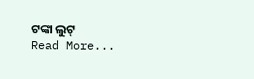ଟଙ୍କା ଲୁଟ୍
Read More...